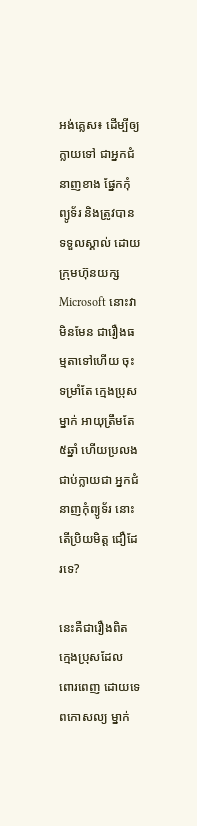អង់គ្លេស៖ ដើម្បីឲ្យក្លាយទៅ ជាអ្នកជំនាញខាង ផ្នែកកុំព្យូទ័រ និងត្រូវបានទទួលស្គាល់ ដោយក្រុមហ៊ុនយក្ស Microsoft នោះវាមិនមែន ជារឿងធម្មតាទៅហើយ ចុះទម្រាំតែ ក្មេងប្រុសម្នាក់ អាយុត្រឹមតែ៥ឆ្នាំ ហើយប្រលង ជាប់ក្លាយជា អ្នកជំនាញកុំព្យូទ័រ នោះតើប្រិយមិត្ត ជឿដែរទេ?

នេះគឺជារឿងពិត ក្មេងប្រុសដែល ពោរពេញ ដោយទេពកោសល្យ ម្នាក់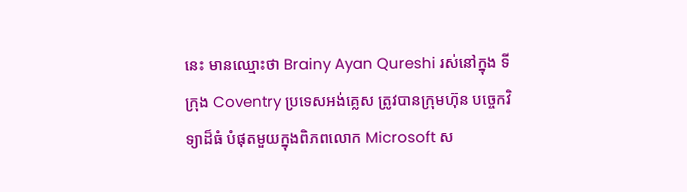នេះ មានឈ្មោះថា Brainy Ayan Qureshi រស់នៅក្នុង ទីក្រុង Coventry ប្រទេសអង់គ្លេស ត្រូវបានក្រុមហ៊ុន បច្ចេកវិទ្យាដ៏ធំ បំផុតមួយក្នុងពិភពលោក Microsoft ស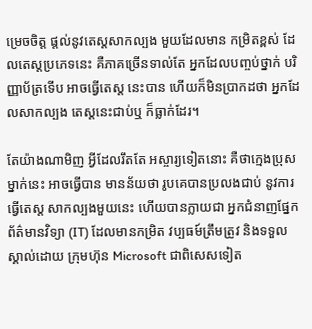ម្រេចចិត្ត ផ្តល់នូវតេស្តសាកល្បង មួយដែលមាន កម្រិតខ្ពស់ ដែលតេស្តប្រភេទនេះ គឺភាគច្រើនទាល់តែ អ្នកដែលបញ្ចប់ថ្នាក់ បរិញ្ញាប័ត្រទើប អាចធ្វើតេស្ត នេះបាន ហើយក៏មិនប្រាកដថា អ្នកដែលសាកល្បង តេស្តនេះជាប់ឬ ក៏ធ្លាក់ដែរ។

តែយ៉ាងណាមិញ អ្វីដែលរឹតតែ អស្ចារ្យទៀតនោះ គឺថាក្មេងប្រុសម្នាក់នេះ អាចធ្វើបាន មានន័យថា រូបគេបានប្រលងជាប់ នូវការធ្វើតេស្ត សាកល្បងមួយនេះ ហើយបានក្លាយជា អ្នកជំនាញផ្នែក ព័ត៌មានវិទ្យា (IT) ដែលមានកម្រិត វប្បធម៍ត្រឹមត្រូវ និងទទួលស្គាល់ដោយ ក្រុមហ៊ុន Microsoft ជាពិសេសទៀត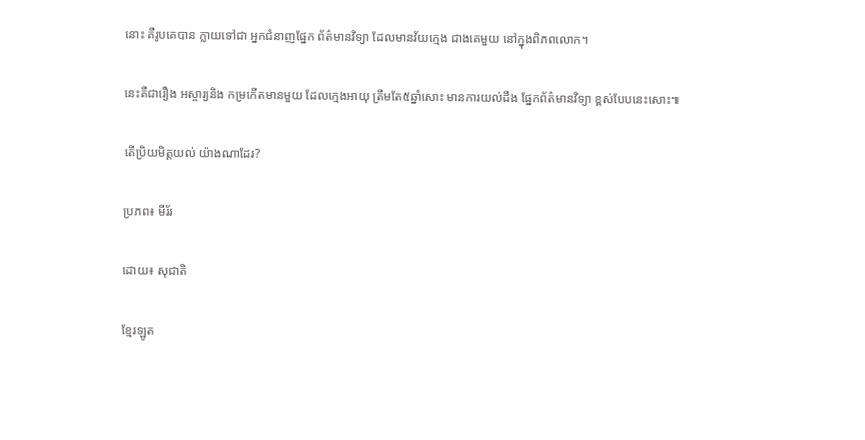នោះ គឺរូបគេបាន ក្លាយទៅជា អ្នកជំនាញផ្នែក ព័ត៌មានវិទ្យា ដែលមានវ័យក្មេង ជាងគេមួយ នៅក្នុងពិភពលោក។

នេះគឺជារឿង អស្ចារ្យនិង កម្រកើតមានមួយ ដែលក្មេងអាយុ ត្រឹមតែ៥ឆ្នាំសោះ មានការយល់ដឹង ផ្នែកព័ត៌មានវិទ្យា ខ្ពស់បែបនេះសោះ៕

តើប្រិយមិត្តយល់ យ៉ាងណាដែរ?

ប្រភព៖ មីរ័រ

ដោយ៖ សុជាតិ

ខ្មែរឡូត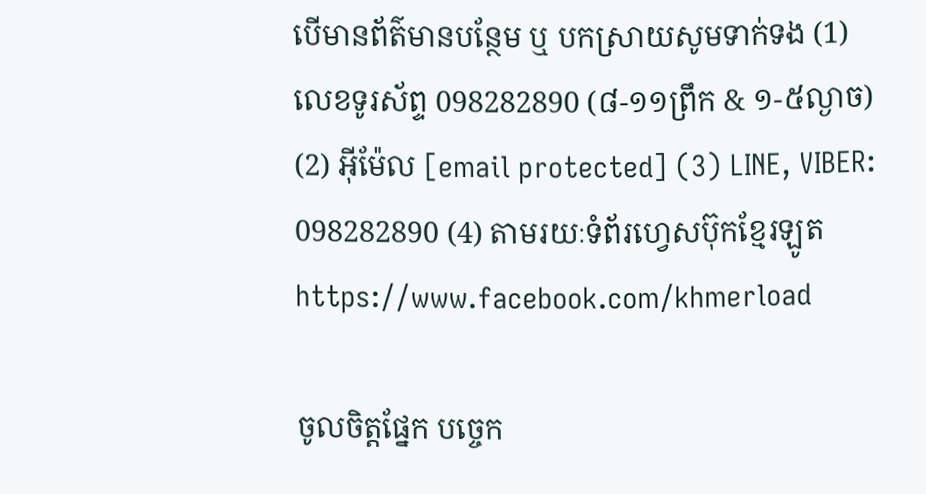បើមានព័ត៌មានបន្ថែម ឬ បកស្រាយសូមទាក់ទង (1) លេខទូរស័ព្ទ 098282890 (៨-១១ព្រឹក & ១-៥ល្ងាច) (2) អ៊ីម៉ែល [email protected] (3) LINE, VIBER: 098282890 (4) តាមរយៈទំព័រហ្វេសប៊ុកខ្មែរឡូត https://www.facebook.com/khmerload

ចូលចិត្តផ្នែក បច្ចេក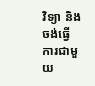វិទ្យា និងចង់ធ្វើការជាមួយ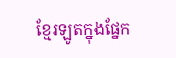ខ្មែរឡូតក្នុងផ្នែក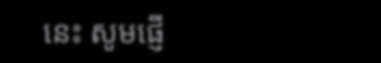នេះ សូមផ្ញើ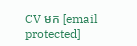CV មក [email protected]